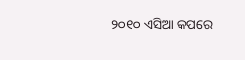୨୦୧୦ ଏସିଆ କପରେ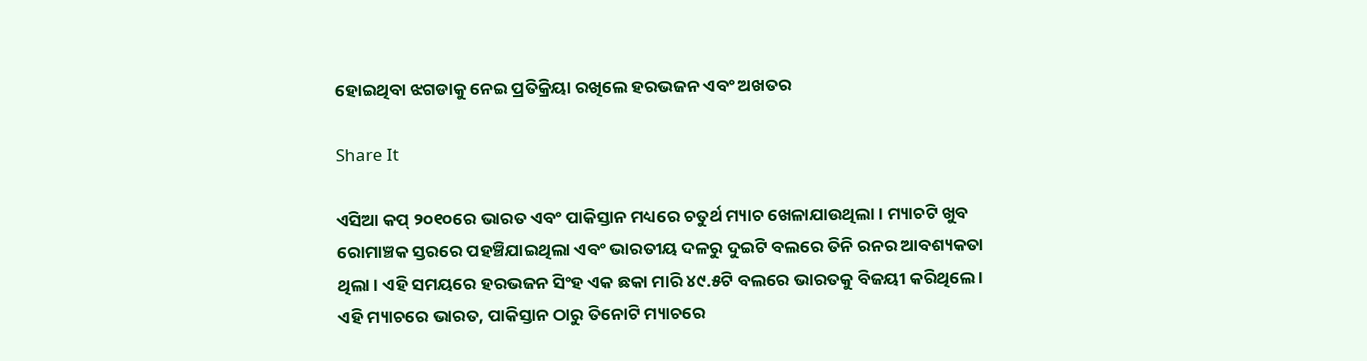ହୋଇଥିବା ଝଗଡାକୁ ନେଇ ପ୍ରତିକ୍ରିୟା ରଖିଲେ ହରଭଜନ ଏବଂ ଅଖତର

Share It

ଏସିଆ କପ୍ ୨୦୧୦ରେ ଭାରତ ଏବଂ ପାକିସ୍ତାନ ମଧ୍ୟରେ ଚତୁର୍ଥ ମ୍ୟାଚ ଖେଳାଯାଉଥିଲା । ମ୍ୟାଚଟି ଖୁବ ରୋମାଞ୍ଚକ ସ୍ତରରେ ପହଞ୍ଚିଯାଇଥିଲା ଏବଂ ଭାରତୀୟ ଦଳରୁ ଦୁଇଟି ବଲରେ ତିନି ରନର ଆବଶ୍ୟକତା ଥିଲା । ଏହି ସମୟରେ ହରଭଜନ ସିଂହ ଏକ ଛକା ମାରି ୪୯.୫ଟି ବଲରେ ଭାରତକୁ ବିଜୟୀ କରିଥିଲେ । ଏହି ମ୍ୟାଚରେ ଭାରତ, ପାକିସ୍ତାନ ଠାରୁ ତିନୋଟି ମ୍ୟାଚରେ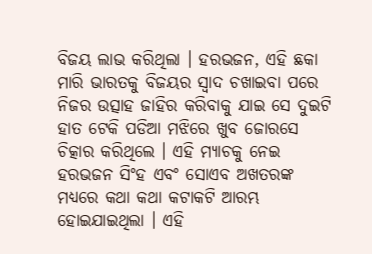ବିଜୟ ଲାଭ କରିଥିଲା । ହରଭଜନ, ଏହି ଛକା ମାରି ଭାରତକୁ ବିଜୟର ସ୍ୱାଦ ଚଖାଇବା ପରେ ନିଜର ଉତ୍ସାହ ଜାହିର କରିବାକୁ ଯାଇ ସେ ଦୁଇଟି ହାତ ଟେକି ପଡିଆ ମଝିରେ ଖୁବ ଜୋରସେ ଚିତ୍କାର କରିଥିଲେ । ଏହି ମ୍ୟାଚକୁ ନେଇ ହରଭଜନ ସିଂହ ଏବଂ ସୋଏବ ଅଖତରଙ୍କ ମଧ୍ୟରେ କଥା କଥା କଟାକଟି ଆରମ୍ଭ ହୋଇଯାଇଥିଲା । ଏହି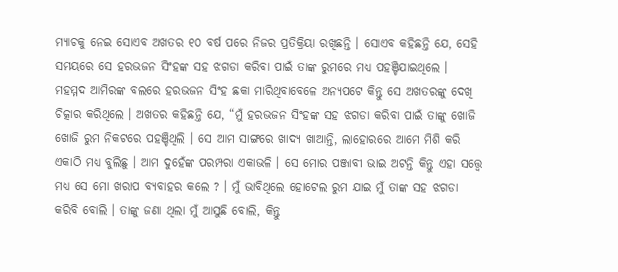ମ୍ୟାଚକୁ ନେଇ ସୋଏବ ଅଖତର ୧୦ ବର୍ଷ ପରେ ନିଜର ପ୍ରତିକ୍ରିୟା ରଖିଛନ୍ତି । ସୋଏବ କହିଛନ୍ତି ଯେ, ସେହି ସମୟରେ ସେ ହରଭଜନ ସିଂହଙ୍କ ସହ ଝଗଡା କରିବା ପାଇଁ ତାଙ୍କ ରୁମରେ ମଧ୍ୟ ପହଞ୍ଚିଯାଇଥିଲେ ।
ମହମ୍ମଦ ଆମିରଙ୍କ ବଲରେ ହରଭଜନ ସିଂହ ଛକା ମାରିଥିବାବେଳେ ଅନ୍ୟପଟେ କିନ୍ତୁ ସେ ଅଖତରଙ୍କୁ ଦେଖି ଚିତ୍କାର କରିଥିଲେ । ଅଖତର କହିଛନ୍ତି ଯେ, “ମୁଁ ହରଭଜନ ସିଂହଙ୍କ ସହ ଝଗଡା କରିବା ପାଇଁ ତାଙ୍କୁ ଖୋଜି ଖୋଜି ରୁମ ନିକଟରେ ପହଞ୍ଚିଥିଲି । ସେ ଆମ ସାଙ୍ଗରେ ଖାଦ୍ୟ ଖାଆନ୍ତି, ଲାହୋରରେ ଆମେ ମିଶି କରି ଏକାଠି ମଧ୍ୟ ବୁଲିଛୁ । ଆମ ଦୁହେଁଙ୍କ ପରମ୍ପରା ଏକାଭଳି । ସେ ମୋର ପଞ୍ଜାବୀ ଭାଇ ଅଟନ୍ତି କିନ୍ତୁ ଏହା ସତ୍ତ୍ୱେ ମଧ୍ୟ ସେ ମୋ ଖରାପ ବ୍ୟବାହର କଲେ ? । ମୁଁ ଭାବିଥିଲେ ହୋଟେଲ ରୁମ ଯାଇ ମୁଁ ତାଙ୍କ ସହ ଝଗଡା କରିବି ବୋଲି । ତାଙ୍କୁ ଜଣା ଥିଲା ମୁଁ ଆସୁଛି ବୋଲି, କିନ୍ତୁ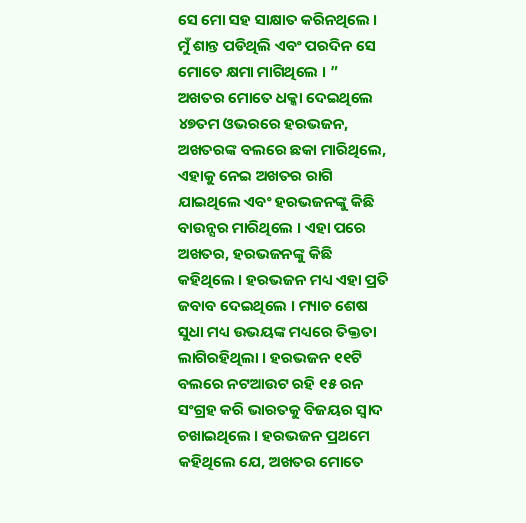ସେ ମୋ ସହ ସାକ୍ଷାତ କରିନଥିଲେ । ମୁଁ ଶାନ୍ତ ପଡିଥିଲି ଏବଂ ପରଦିନ ସେ ମୋତେ କ୍ଷମା ମାଗିଥିଲେ । ”
ଅଖତର ମୋତେ ଧକ୍କା ଦେଇଥିଲେ
୪୭ତମ ଓଭରରେ ହରଭଜନ, ଅଖତରଙ୍କ ବଲରେ ଛକା ମାରିଥିଲେ, ଏହାକୁ ନେଇ ଅଖତର ରାଗି ଯାଇଥିଲେ ଏବଂ ହରଭଜନଙ୍କୁ କିଛି ବାଉନ୍ସର ମାରିଥିଲେ । ଏହା ପରେ ଅଖତର, ହରଭଜନଙ୍କୁ କିଛି କହିଥିଲେ । ହରଭଜନ ମଧ୍ୟ ଏହା ପ୍ରତି ଜବାବ ଦେଇଥିଲେ । ମ୍ୟାଚ ଶେଷ ସୁଧା ମଧ୍ୟ ଉଭୟଙ୍କ ମଧ୍ୟରେ ତିକ୍ତତା ଲାଗିରହିଥିଲା । ହରଭଜନ ୧୧ଟି ବଲରେ ନଟଆଉଟ ରହି ୧୫ ରନ ସଂଗ୍ରହ କରି ଭାରତକୁ ବିଜୟର ସ୍ୱାଦ ଚଖାଇଥିଲେ । ହରଭଜନ ପ୍ରଥମେ କହିଥିଲେ ଯେ, ଅଖତର ମୋତେ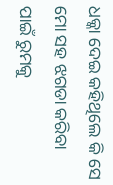ଧକ୍କା ଦେଇ କହିଥିଲେ କି ସେ ମୋ ସହ ଝଗଡା କରିବା ପାଇଁ ରୁମକୁ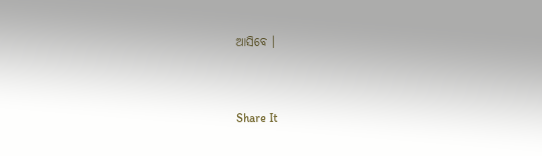ଆସିବେ ।


Share It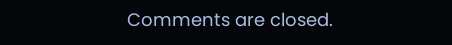Comments are closed.